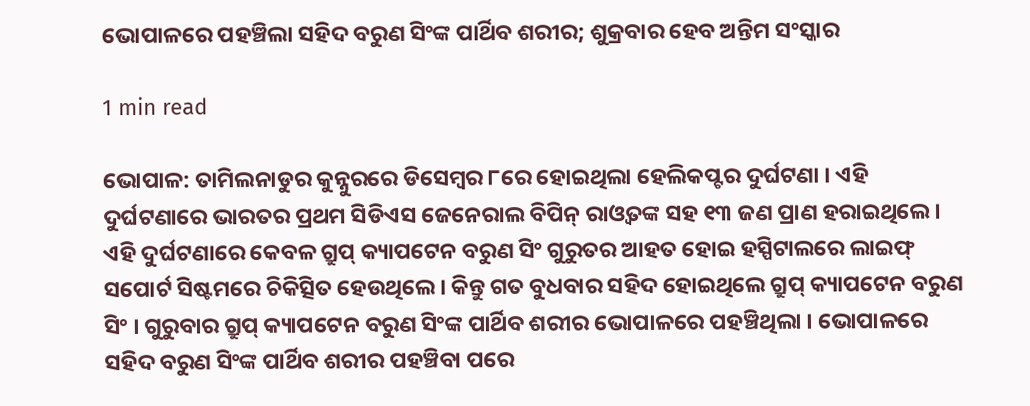ଭୋପାଳରେ ପହଞ୍ଚିଲା ସହିଦ ବରୁଣ ସିଂଙ୍କ ପାର୍ଥିବ ଶରୀର; ଶୁକ୍ରବାର ହେବ ଅନ୍ତିମ ସଂସ୍କାର

1 min read

ଭୋପାଳ: ତାମିଲନାଡୁର କୁନ୍ନୁରରେ ଡିସେମ୍ବର ୮ରେ ହୋଇଥିଲା ହେଲିକପ୍ଟର ଦୁର୍ଘଟଣା । ଏହି ଦୁର୍ଘଟଣାରେ ଭାରତର ପ୍ରଥମ ସିଡିଏସ ଜେନେରାଲ ବିପିନ୍ ରାଓ୍ୱତଙ୍କ ସହ ୧୩ ଜଣ ପ୍ରାଣ ହରାଇଥିଲେ । ଏହି ଦୁର୍ଘଟଣାରେ କେବଳ ଗ୍ରୁପ୍ କ୍ୟାପଟେନ ବରୁଣ ସିଂ ଗୁରୁତର ଆହତ ହୋଇ ହସ୍ପିଟାଲରେ ଲାଇଫ୍ ସପୋର୍ଟ ସିଷ୍ଟମରେ ଚିକିତ୍ସିତ ହେଉଥିଲେ । କିନ୍ତୁ ଗତ ବୁଧବାର ସହିଦ ହୋଇଥିଲେ ଗ୍ରୁପ୍ କ୍ୟାପଟେନ ବରୁଣ ସିଂ । ଗୁରୁବାର ଗ୍ରୁପ୍ କ୍ୟାପଟେନ ବରୁଣ ସିଂଙ୍କ ପାର୍ଥିବ ଶରୀର ଭୋପାଳରେ ପହଞ୍ଚିଥିଲା । ଭୋପାଳରେ ସହିଦ ବରୁଣ ସିଂଙ୍କ ପାର୍ଥିବ ଶରୀର ପହଞ୍ଚିବା ପରେ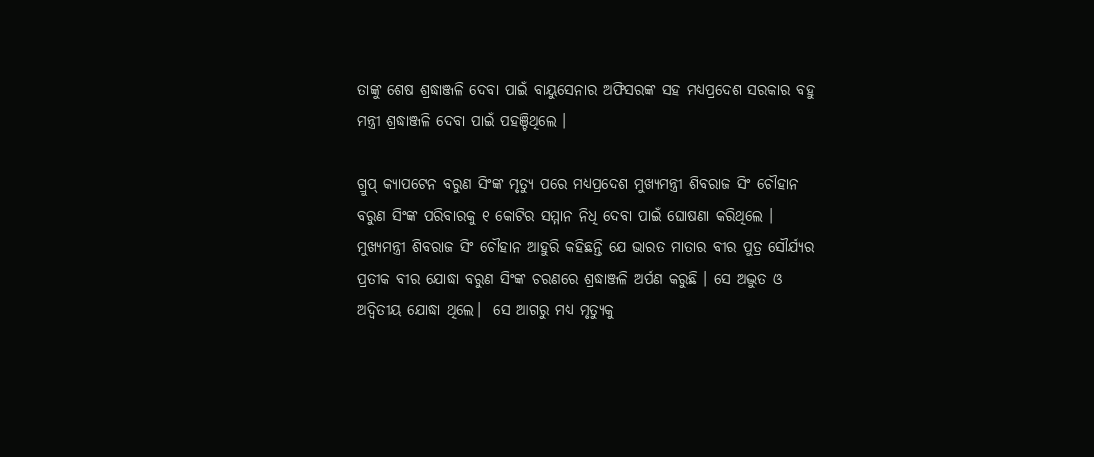ତାଙ୍କୁ ଶେଷ ଶ୍ରଦ୍ଧାଞ୍ଜଳି ଦେବା ପାଇଁ ବାୟୁସେନାର ଅଫିସରଙ୍କ ସହ ମଧ୍ୟପ୍ରଦେଶ ସରକାର ବହୁ ମନ୍ତ୍ରୀ ଶ୍ରଦ୍ଧାଞ୍ଜଳି ଦେବା ପାଇଁ ପହଞ୍ଚିଥିଲେ ।

ଗ୍ରୁପ୍ କ୍ୟାପଟେନ ବରୁଣ ସିଂଙ୍କ ମୃତ୍ୟୁ ପରେ ମଧ୍ୟପ୍ରଦେଶ ମୁଖ୍ୟମନ୍ତ୍ରୀ ଶିବରାଜ ସିଂ ଚୌହାନ ବରୁଣ ସିଂଙ୍କ ପରିବାରକୁ ୧ କୋଟିର ସମ୍ମାନ ନିଧି ଦେବା ପାଇଁ ଘୋଷଣା କରିଥିଲେ । ମୁଖ୍ୟମନ୍ତ୍ରୀ ଶିବରାଜ ସିଂ ଚୌହାନ ଆହୁରି କହିଛନ୍ତି ଯେ ଭାରତ ମାତାର ବୀର ପୁତ୍ର ସୌର୍ଯ୍ୟର ପ୍ରତୀକ ବୀର ଯୋଦ୍ଧା ବରୁଣ ସିଂଙ୍କ ଚରଣରେ ଶ୍ରଦ୍ଧାଞ୍ଜଳି ଅର୍ପଣ କରୁଛି । ସେ ଅଦ୍ଭୁତ ଓ ଅଦ୍ୱିତୀୟ ଯୋଦ୍ଧା ଥିଲେ।  ସେ ଆଗରୁ ମଧ୍ୟ ମୃତ୍ୟୁକୁ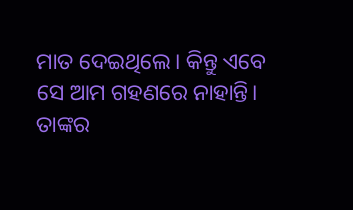ମାତ ଦେଇଥିଲେ। କିନ୍ତୁ ଏବେ ସେ ଆମ ଗହଣରେ ନାହାନ୍ତି। ତାଙ୍କର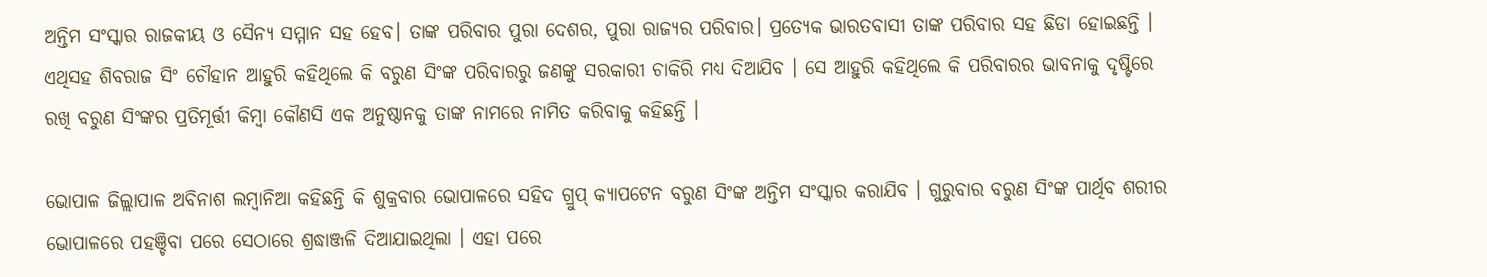ଅନ୍ତିମ ସଂସ୍କାର ରାଜକୀୟ ଓ ସୈନ୍ୟ ସମ୍ମାନ ସହ ହେବ। ତାଙ୍କ ପରିବାର ପୁରା ଦେଶର, ପୁରା ରାଜ୍ୟର ପରିବାର। ପ୍ରତ୍ୟେକ ଭାରତବାସୀ ତାଙ୍କ ପରିବାର ସହ ଛିଡା ହୋଇଛନ୍ତି । ଏଥିସହ ଶିବରାଜ ସିଂ ଚୌହାନ ଆହୁରି କହିଥିଲେ କି ବରୁଣ ସିଂଙ୍କ ପରିବାରରୁ ଜଣଙ୍କୁ ସରକାରୀ ଚାକିରି ମଧ୍ୟ ଦିଆଯିବ । ସେ ଆହୁରି କହିଥିଲେ କି ପରିବାରର ଭାବନାକୁ ଦୃଷ୍ଟିରେ ରଖି ବରୁଣ ସିଂଙ୍କର ପ୍ରତିମୂର୍ତ୍ତୀ କିମ୍ବା କୌଣସି ଏକ ଅନୁଷ୍ଠାନକୁ ତାଙ୍କ ନାମରେ ନାମିତ କରିବାକୁ କହିଛନ୍ତି ।

ଭୋପାଳ ଜିଲ୍ଲାପାଳ ଅବିନାଶ ଲମ୍ବାନିଆ କହିଛନ୍ତି କି ଶୁକ୍ରବାର ଭୋପାଳରେ ସହିଦ ଗ୍ରୁପ୍ କ୍ୟାପଟେନ ବରୁଣ ସିଂଙ୍କ ଅନ୍ତିମ ସଂସ୍କାର କରାଯିବ । ଗୁରୁବାର ବରୁଣ ସିଂଙ୍କ ପାର୍ଥିବ ଶରୀର ଭୋପାଳରେ ପହଞ୍ଚିବା ପରେ ସେଠାରେ ଶ୍ରଦ୍ଧାଞ୍ଜଳି ଦିଆଯାଇଥିଲା । ଏହା ପରେ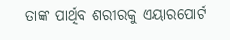ତାଙ୍କ ପାର୍ଥିବ ଶରୀରକୁ ଏୟାରପୋର୍ଟ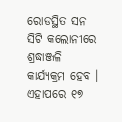ରୋଡସ୍ଥିତ ସନ ସିଟି କଲୋନୀରେ ଶ୍ରଦ୍ଧାଞ୍ଜଳି କାର୍ଯ୍ୟକ୍ରମ ହେବ । ଏହାପରେ ୧୭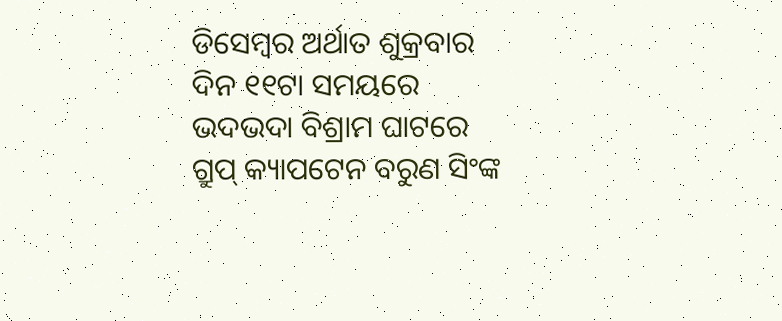ଡିସେମ୍ବର ଅର୍ଥାତ ଶୁକ୍ରବାର ଦିନ ୧୧ଟା ସମୟରେ ଭଦଭଦା ବିଶ୍ରାମ ଘାଟରେ ଗ୍ରୁପ୍ କ୍ୟାପଟେନ ବରୁଣ ସିଂଙ୍କ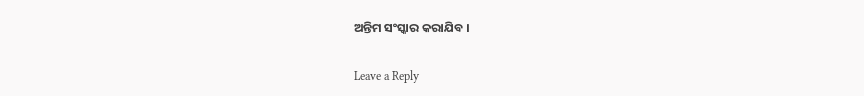ଅନ୍ତିମ ସଂସ୍କାର କରାଯିବ ।

Leave a Reply